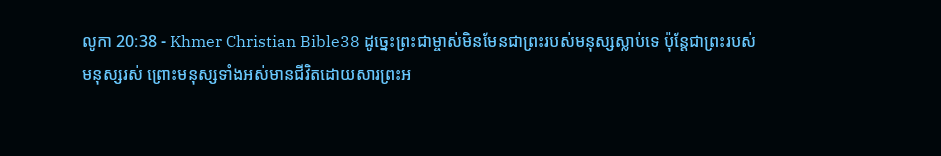លូកា 20:38 - Khmer Christian Bible38 ដូច្នេះព្រះជាម្ចាស់មិនមែនជាព្រះរបស់មនុស្សស្លាប់ទេ ប៉ុន្ដែជាព្រះរបស់មនុស្សរស់ ព្រោះមនុស្សទាំងអស់មានជីវិតដោយសារព្រះអ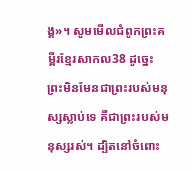ង្គ»។ សូមមើលជំពូកព្រះគម្ពីរខ្មែរសាកល38 ដូច្នេះ ព្រះមិនមែនជាព្រះរបស់មនុស្សស្លាប់ទេ គឺជាព្រះរបស់មនុស្សរស់។ ដ្បិតនៅចំពោះ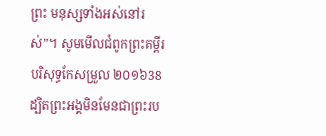ព្រះ មនុស្សទាំងអស់នៅរស់”។ សូមមើលជំពូកព្រះគម្ពីរបរិសុទ្ធកែសម្រួល ២០១៦38 ដ្បិតព្រះអង្គមិនមែនជាព្រះរប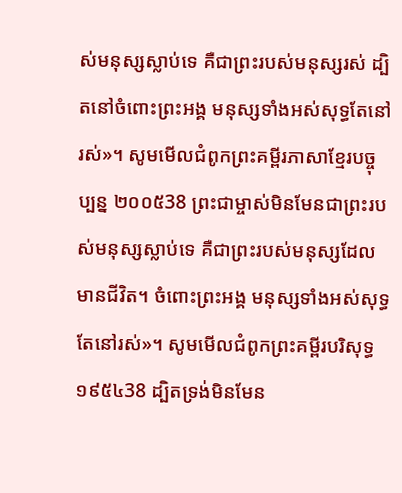ស់មនុស្សស្លាប់ទេ គឺជាព្រះរបស់មនុស្សរស់ ដ្បិតនៅចំពោះព្រះអង្គ មនុស្សទាំងអស់សុទ្ធតែនៅរស់»។ សូមមើលជំពូកព្រះគម្ពីរភាសាខ្មែរបច្ចុប្បន្ន ២០០៥38 ព្រះជាម្ចាស់មិនមែនជាព្រះរបស់មនុស្សស្លាប់ទេ គឺជាព្រះរបស់មនុស្សដែលមានជីវិត។ ចំពោះព្រះអង្គ មនុស្សទាំងអស់សុទ្ធតែនៅរស់»។ សូមមើលជំពូកព្រះគម្ពីរបរិសុទ្ធ ១៩៥៤38 ដ្បិតទ្រង់មិនមែន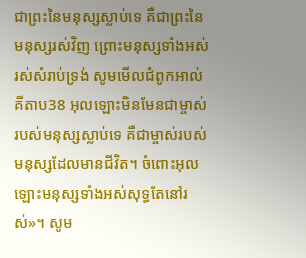ជាព្រះនៃមនុស្សស្លាប់ទេ គឺជាព្រះនៃមនុស្សរស់វិញ ព្រោះមនុស្សទាំងអស់រស់សំរាប់ទ្រង់ សូមមើលជំពូកអាល់គីតាប38 អុលឡោះមិនមែនជាម្ចាស់របស់មនុស្សស្លាប់ទេ គឺជាម្ចាស់របស់មនុស្សដែលមានជីវិត។ ចំពោះអុលឡោះមនុស្សទាំងអស់សុទ្ធតែនៅរស់»។ សូម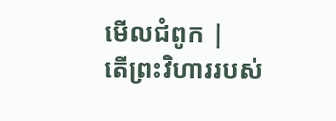មើលជំពូក |
តើព្រះវិហាររបស់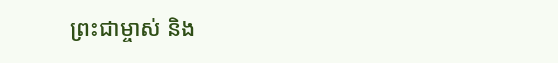ព្រះជាម្ចាស់ និង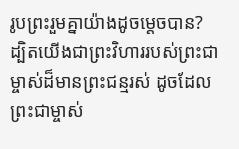រូបព្រះរួមគ្នាយ៉ាងដូចម្ដេចបាន? ដ្បិតយើងជាព្រះវិហាររបស់ព្រះជាម្ចាស់ដ៏មានព្រះជន្មរស់ ដូចដែលព្រះជាម្ចាស់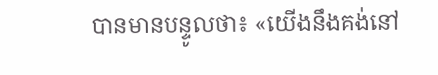បានមានបន្ទូលថា៖ «យើងនឹងគង់នៅ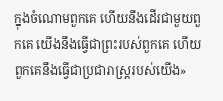ក្នុងចំណោមពួកគេ ហើយនឹងដើរជាមួយពួកគេ យើងនឹងធ្វើជាព្រះរបស់ពួកគេ ហើយពួកគេនឹងធ្វើជាប្រជារាស្រ្ដរបស់យើង»